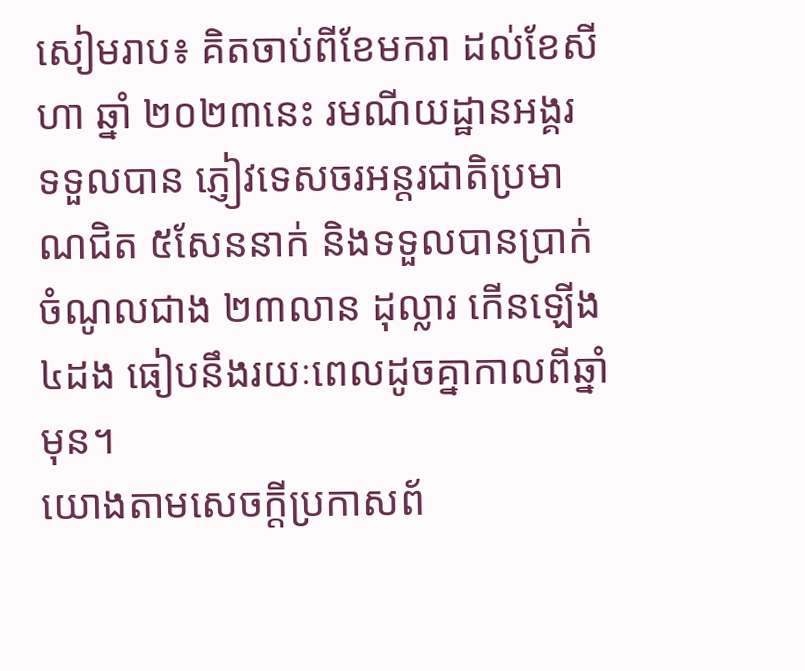សៀមរាប៖ គិតចាប់ពីខែមករា ដល់ខែសីហា ឆ្នាំ ២០២៣នេះ រមណីយដ្ឋានអង្គរ ទទួលបាន ភ្ញៀវទេសចរអន្តរជាតិប្រមាណជិត ៥សែននាក់ និងទទួលបានប្រាក់ចំណូលជាង ២៣លាន ដុល្លារ កើនឡើង៤ដង ធៀបនឹងរយៈពេលដូចគ្នាកាលពីឆ្នាំមុន។
យោងតាមសេចក្តីប្រកាសព័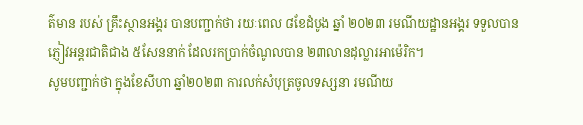ត៌មាន របស់ គ្រឹះស្ថានអង្គរ បានបញ្ជាក់ថា រយៈពេល ៨ខែដំបូង ឆ្នាំ ២០២៣ រមណីយដ្ឋានអង្គរ ទទួលបានភ្ញៀវអន្តរជាតិជាង ៥សែននាក់ ដែលរកប្រាក់ចំណូលបាន ២៣លានដុល្លារអាម៉េរិក។
សូមបញ្ជាក់ថា ក្នុងខែសីហា ឆ្នាំ២០២៣ ការលក់សំបុត្រចូលទស្សនា រមណីយ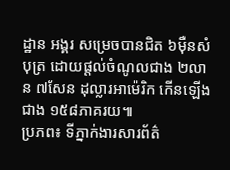ដ្ឋាន អង្គរ សម្រេចបានជិត ៦ម៉ឺនសំបុត្រ ដោយផ្តល់ចំណូលជាង ២លាន ៧សែន ដុល្លារអាម៉េរិក កើនឡើងជាង ១៥៨ភាគរយ៕
ប្រភព៖ ទីភ្នាក់ងារសារព័ត៌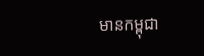មានកម្ពុជា